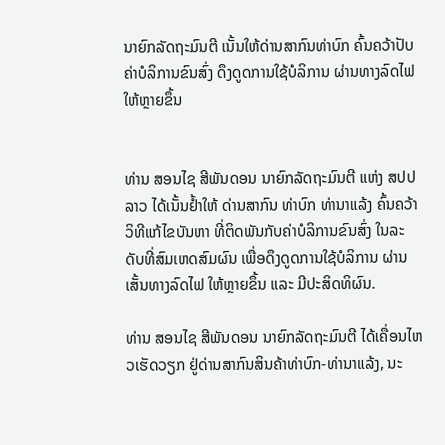ນາຍົກລັດຖະມົນຕີ ເນັ້ນໃຫ້ດ່ານສາກົນທ່າບົກ ຄົ້ນຄວ້າປັບຄ່າບໍລິການຂົນສົ່ງ ດຶງດູດການໃຊ້ບໍລິການ ຜ່ານທາງລົດໄຟ ໃຫ້ຫຼາຍຂຶ້ນ


ທ່ານ ສອນໄຊ ສີພັນດອນ ນາຍົກລັດຖະມົນຕີ ແຫ່ງ ສປປ ລາວ ໄດ້ເນັ້ນຢໍ້າໃຫ້ ດ່ານສາກົນ ທ່າບົກ ທ່ານາແລ້ງ ຄົ້ນຄວ້າວິທີແກ້ໄຂບັນຫາ ທີ່ຕິດພັນກັບຄ່າບໍລິການຂົນສົ່ງ ໃນລະດັບທີ່ສົມເຫດສົມຜົນ ເພື່ອດຶງດູດການໃຊ້ບໍລິການ ຜ່ານເສັ້ນທາງລົດໄຟ ໃຫ້ຫຼາຍຂຶ້ນ ແລະ ມີປະສິດທິຜົນ.

ທ່ານ ສອນໄຊ ສີພັນດອນ ນາຍົກລັດຖະມົນຕີ ໄດ້ເຄື່ອນໄຫວເຮັດວຽກ ຢູ່ດ່ານສາກົນສິນຄ້າທ່າບົກ-ທ່ານາແລ້ງ, ນະ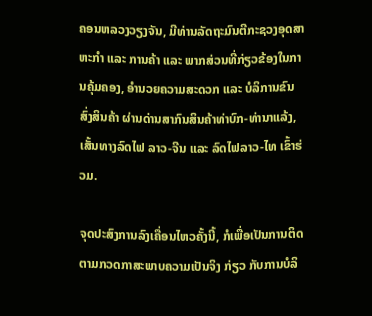ຄອນຫລວງວຽງຈັນ, ມີທ່ານລັດຖະມົນຕີກະຊວງອຸດສາຫະກຳ ແລະ ການຄ້າ ແລະ ພາກສ່ວນທີ່ກ່ຽວຂ້ອງໃນການຄຸ້ມຄອງ, ອຳນວຍຄວາມສະດວກ ແລະ ບໍລິການຂົນສົ່ງສິນຄ້າ ຜ່ານດ່ານສາກົນສິນຄ້າທ່າບົກ-ທ່ານາແລ້ງ, ເສັ້ນທາງລົດໄຟ ລາວ-ຈີນ ແລະ ລົດໄຟລາວ-ໄທ ເຂົ້າຮ່ວມ.

ຈຸດປະສົງການລົງເຄື່ອນໄຫວຄັ້ງນີ້, ກໍເພື່ອເປັນການຕິດຕາມກວດກາສະພາບຄວາມເປັນຈິງ ກ່ຽວ ກັບການບໍລິ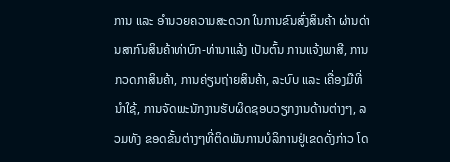ການ ແລະ ອຳນວຍຄວາມສະດວກ ໃນການຂົນສົ່ງສິນຄ້າ ຜ່ານດ່ານສາກົນສິນຄ້າທ່າບົກ-ທ່ານາແລ້ງ ເປັນຕົ້ນ ການແຈ້ງພາສີ, ການກວດກາສິນຄ້າ, ການຄ່ຽນຖ່າຍສິນຄ້າ, ລະບົບ ແລະ ເຄື່ອງມືທີ່ນຳໃຊ້, ການຈັດພະນັກງານຮັບຜິດຊອບວຽກງານດ້ານຕ່າງໆ, ລວມທັງ ຂອດຂັ້ນຕ່າງໆທີ່ຕິດພັນການບໍລິການຢູ່ເຂດດັ່ງກ່າວ ໂດ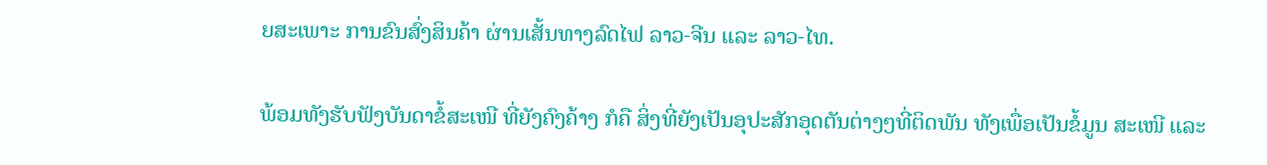ຍສະເພາະ ການຂົນສົ່ງສິນຄ້າ ຜ່ານເສັ້ນທາງລົດໄຟ ລາວ-ຈີນ ແລະ ລາວ-ໄທ.

ພ້ອມທັງຮັບຟັງບັນດາຂໍ້ສະເໜີ ທີ່ຍັງຄົງຄ້າງ ກໍຄື ສິ່ງທີ່ຍັງເປັນອຸປະສັກອຸດຕັນຕ່າງໆທີ່ຕິດພັນ ທັງເພື່ອເປັນຂໍ້ມູນ ສະເໜີ ແລະ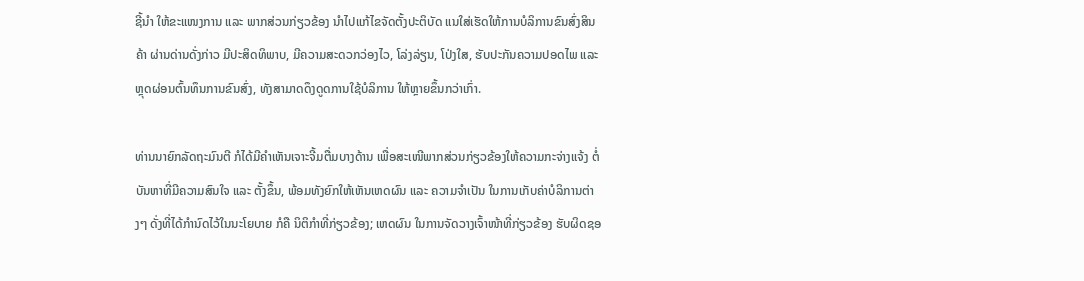ຊີ້ນຳ ໃຫ້ຂະແໜງການ ແລະ ພາກສ່ວນກ່ຽວຂ້ອງ ນຳໄປແກ້ໄຂຈັດຕັ້ງປະຕິບັດ ແນໃສ່ເຮັດໃຫ້ການບໍລິການຂົນສົ່ງສິນຄ້າ ຜ່ານດ່ານດັ່ງກ່າວ ມີປະສິດທິພາບ, ມີຄວາມສະດວກວ່ອງໄວ, ໂລ່ງລ່ຽນ, ໂປ່ງໃສ, ຮັບປະກັນຄວາມປອດໄພ ແລະ ຫຼຸດຜ່ອນຕົ້ນທຶນການຂົນສົ່ງ, ທັງສາມາດດຶງດູດການໃຊ້ບໍລິການ ໃຫ້ຫຼາຍຂຶ້ນກວ່າເກົ່າ.

ທ່ານນາຍົກລັດຖະມົນຕີ ກໍໄດ້ມີຄຳເຫັນເຈາະຈີ້ມຕື່ມບາງດ້ານ ເພື່ອສະເໜີພາກສ່ວນກ່ຽວຂ້ອງໃຫ້ຄວາມກະຈ່າງແຈ້ງ ຕໍ່ບັນຫາທີ່ມີຄວາມສົນໃຈ ແລະ ຕັ້ງຂຶ້ນ, ພ້ອມທັງຍົກໃຫ້ເຫັນເຫດຜົນ ແລະ ຄວາມຈຳເປັນ ໃນການເກັບຄ່າບໍລິການຕ່າງໆ ດັ່ງທີ່ໄດ້ກຳນົດໄວ້ໃນນະໂຍບາຍ ກໍຄື ນິຕິກຳທີ່ກ່ຽວຂ້ອງ; ເຫດຜົນ ໃນການຈັດວາງເຈົ້າໜ້າທີ່ກ່ຽວຂ້ອງ ຮັບຜິດຊອ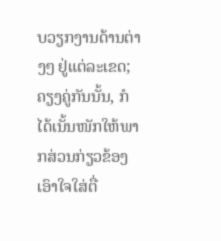ບວຽກງານດ້ານຕ່າງໆ ຢູ່ແຕ່ລະເຂດ; ຄຽງຄູ່ກັນນັ້ນ, ກໍໄດ້ເນັ້ນໜັກໃຫ້ພາກສ່ວນກ່ຽວຂ້ອງ ເອົາໃຈໃສ່ຕື່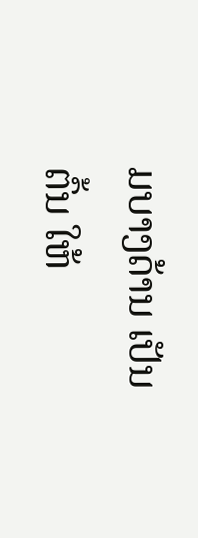ມບາງດ້ານ ເປັນຕົ້ນ ໃຫ້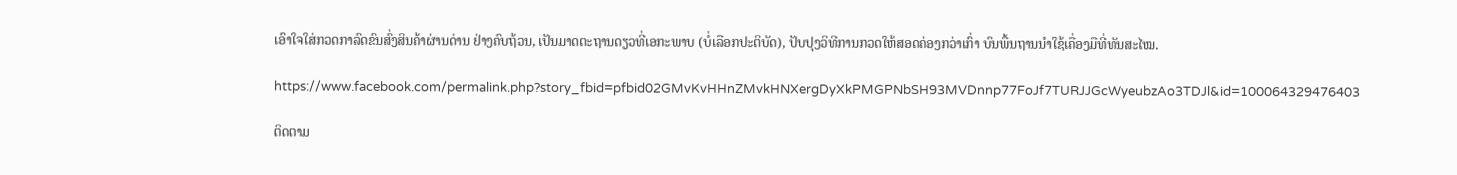ເອົາໃຈໃສ່ກວດກາລົດຂົນສົ່ງສິນຄ້າຜ່ານດ່ານ ຢ່າງຄົບຖ້ວນ, ເປັນມາດຕະຖານດຽວທີ່ເອກະພາບ (ບໍ່ເລືອກປະຕິບັດ), ປັບປຸງວິທີການກວດໃຫ້ສອດຄ່ອງກວ່າເກົ່າ ບົນພື້ນຖານນໍາໃຊ້ເຄື່ອງມືທີ່ທັນສະໄໝ.

https://www.facebook.com/permalink.php?story_fbid=pfbid02GMvKvHHnZMvkHNXergDyXkPMGPNbSH93MVDnnp77FoJf7TURJJGcWyeubzAo3TDJl&id=100064329476403

ຕິດຕາມ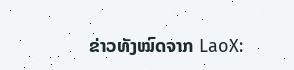ຂ່າວທັງໝົດຈາກ LaoX: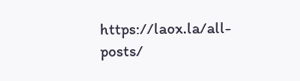https://laox.la/all-posts/